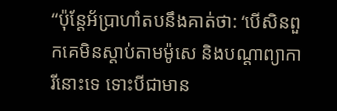“ប៉ុន្តែអ័ប្រាហាំតបនឹងគាត់ថា: ‘បើសិនពួកគេមិនស្ដាប់តាមម៉ូសេ និងបណ្ដាព្យាការីនោះទេ ទោះបីជាមាន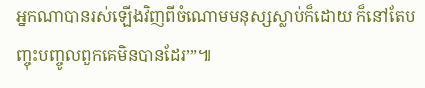អ្នកណាបានរស់ឡើងវិញពីចំណោមមនុស្សស្លាប់ក៏ដោយ ក៏នៅតែបញ្ចុះបញ្ចូលពួកគេមិនបានដែរ’”៕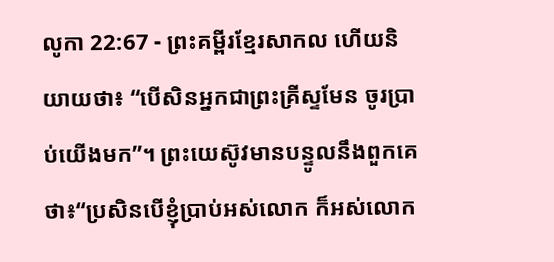លូកា 22:67 - ព្រះគម្ពីរខ្មែរសាកល ហើយនិយាយថា៖ “បើសិនអ្នកជាព្រះគ្រីស្ទមែន ចូរប្រាប់យើងមក”។ ព្រះយេស៊ូវមានបន្ទូលនឹងពួកគេថា៖“ប្រសិនបើខ្ញុំប្រាប់អស់លោក ក៏អស់លោក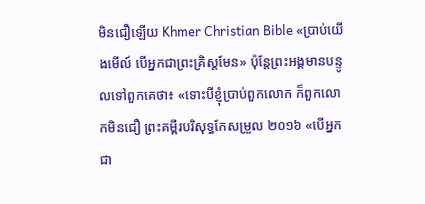មិនជឿឡើយ Khmer Christian Bible «ប្រាប់យើងមើល៍ បើអ្នកជាព្រះគ្រិស្ដមែន» ប៉ុន្ដែព្រះអង្គមានបន្ទូលទៅពួកគេថា៖ «ទោះបីខ្ញុំប្រាប់ពួកលោក ក៏ពួកលោកមិនជឿ ព្រះគម្ពីរបរិសុទ្ធកែសម្រួល ២០១៦ «បើអ្នកជា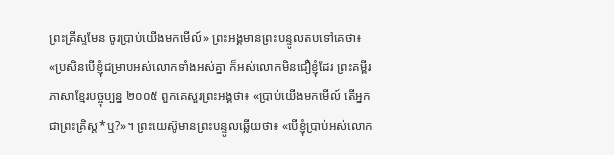ព្រះគ្រីស្ទមែន ចូរប្រាប់យើងមកមើល៍» ព្រះអង្គមានព្រះបន្ទូលតបទៅគេថា៖ «ប្រសិនបើខ្ញុំជម្រាបអស់លោកទាំងអស់គ្នា ក៏អស់លោកមិនជឿខ្ញុំដែរ ព្រះគម្ពីរភាសាខ្មែរបច្ចុប្បន្ន ២០០៥ ពួកគេសួរព្រះអង្គថា៖ «ប្រាប់យើងមកមើល៍ តើអ្នកជាព្រះគ្រិស្ត*ឬ?»។ ព្រះយេស៊ូមានព្រះបន្ទូលឆ្លើយថា៖ «បើខ្ញុំប្រាប់អស់លោក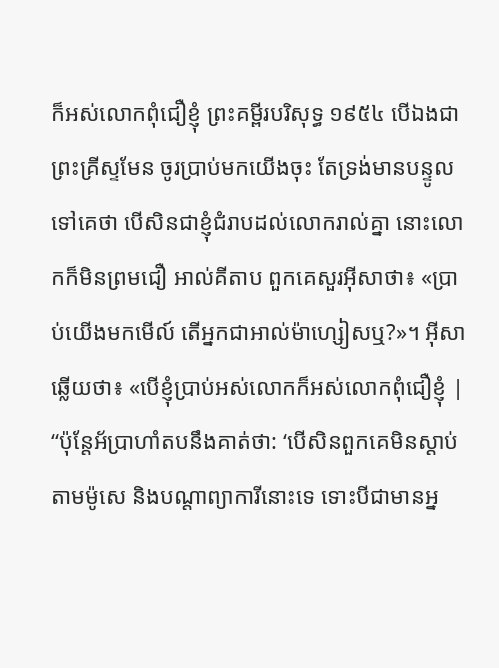ក៏អស់លោកពុំជឿខ្ញុំ ព្រះគម្ពីរបរិសុទ្ធ ១៩៥៤ បើឯងជាព្រះគ្រីស្ទមែន ចូរប្រាប់មកយើងចុះ តែទ្រង់មានបន្ទូលទៅគេថា បើសិនជាខ្ញុំជំរាបដល់លោករាល់គ្នា នោះលោកក៏មិនព្រមជឿ អាល់គីតាប ពួកគេសួរអ៊ីសាថា៖ «ប្រាប់យើងមកមើល៍ តើអ្នកជាអាល់ម៉ាហ្សៀសឬ?»។ អ៊ីសាឆ្លើយថា៖ «បើខ្ញុំប្រាប់អស់លោកក៏អស់លោកពុំជឿខ្ញុំ |
“ប៉ុន្តែអ័ប្រាហាំតបនឹងគាត់ថា: ‘បើសិនពួកគេមិនស្ដាប់តាមម៉ូសេ និងបណ្ដាព្យាការីនោះទេ ទោះបីជាមានអ្ន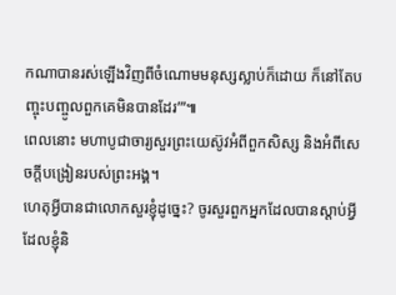កណាបានរស់ឡើងវិញពីចំណោមមនុស្សស្លាប់ក៏ដោយ ក៏នៅតែបញ្ចុះបញ្ចូលពួកគេមិនបានដែរ’”៕
ពេលនោះ មហាបូជាចារ្យសួរព្រះយេស៊ូវអំពីពួកសិស្ស និងអំពីសេចក្ដីបង្រៀនរបស់ព្រះអង្គ។
ហេតុអ្វីបានជាលោកសួរខ្ញុំដូច្នេះ? ចូរសួរពួកអ្នកដែលបានស្ដាប់អ្វីដែលខ្ញុំនិ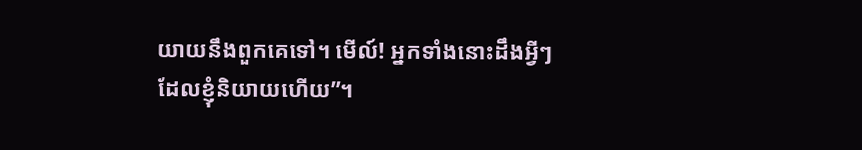យាយនឹងពួកគេទៅ។ មើល៍! អ្នកទាំងនោះដឹងអ្វីៗដែលខ្ញុំនិយាយហើយ”។